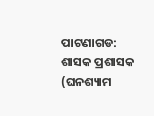ପାଟଣାଗଡ: ଶାସକ ପ୍ରଶାସକ (ଘନଶ୍ୟାମ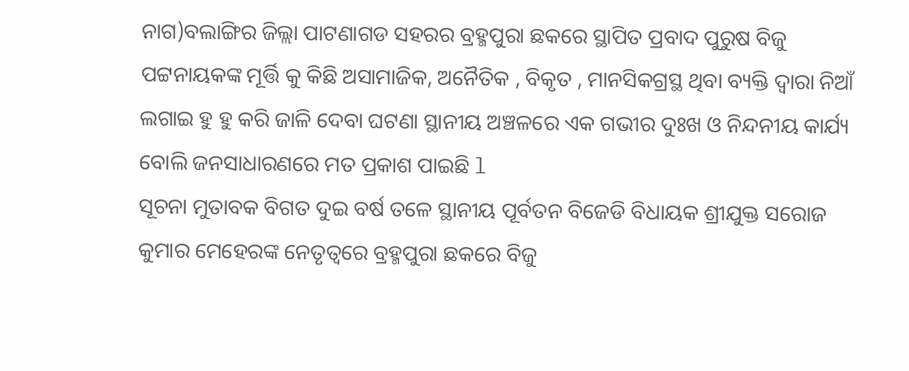ନାଗ)ବଲାଙ୍ଗିର ଜିଲ୍ଲା ପାଟଣାଗଡ ସହରର ବ୍ରହ୍ମପୁରା ଛକରେ ସ୍ଥାପିତ ପ୍ରବାଦ ପୁରୁଷ ବିଜୁ ପଟ୍ଟନାୟକଙ୍କ ମୂର୍ତ୍ତି କୁ କିଛି ଅସାମାଜିକ, ଅନୈତିକ , ବିକୃତ , ମାନସିକଗ୍ରସ୍ଥ ଥିବା ବ୍ୟକ୍ତି ଦ୍ଵାରା ନିଆଁ ଲଗାଇ ହୁ ହୁ କରି ଜାଳି ଦେବା ଘଟଣା ସ୍ଥାନୀୟ ଅଞ୍ଚଳରେ ଏକ ଗଭୀର ଦୁଃଖ ଓ ନିନ୍ଦନୀୟ କାର୍ଯ୍ୟ ବୋଲି ଜନସାଧାରଣରେ ମତ ପ୍ରକାଶ ପାଇଛି l
ସୂଚନା ମୁତାବକ ବିଗତ ଦୁଇ ବର୍ଷ ତଳେ ସ୍ଥାନୀୟ ପୂର୍ବତନ ବିଜେଡି ବିଧାୟକ ଶ୍ରୀଯୁକ୍ତ ସରୋଜ କୁମାର ମେହେରଙ୍କ ନେତୃତ୍ୱରେ ବ୍ରହ୍ମପୁରା ଛକରେ ବିଜୁ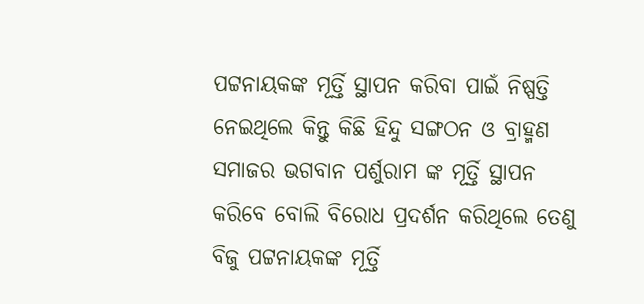ପଟ୍ଟନାୟକଙ୍କ ମୂର୍ତ୍ତି ସ୍ଥାପନ କରିବା ପାଇଁ ନିଷ୍ପତ୍ତି ନେଇଥିଲେ କିନ୍ତୁ କିଛି ହିନ୍ଦୁ ସଙ୍ଗଠନ ଓ ବ୍ରାହ୍ମଣ ସମାଜର ଭଗବାନ ପର୍ଶୁରାମ ଙ୍କ ମୂର୍ତ୍ତି ସ୍ଥାପନ କରିବେ ବୋଲି ବିରୋଧ ପ୍ରଦର୍ଶନ କରିଥିଲେ ତେଣୁ ବିଜୁ ପଟ୍ଟନାୟକଙ୍କ ମୂର୍ତ୍ତି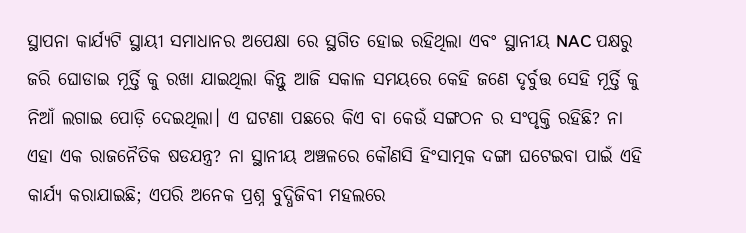ସ୍ଥାପନା କାର୍ଯ୍ୟଟି ସ୍ଥାୟୀ ସମାଧାନର ଅପେକ୍ଷା ରେ ସ୍ଥଗିତ ହୋଇ ରହିଥିଲା ଏବଂ ସ୍ଥାନୀୟ NAC ପକ୍ଷରୁ ଜରି ଘୋଡାଇ ମୂର୍ତ୍ତି କୁ ରଖା ଯାଇଥିଲା କିନ୍ତୁ ଆଜି ସକାଳ ସମୟରେ କେହି ଜଣେ ଦୃର୍ବୁତ୍ତ ସେହି ମୂର୍ତ୍ତି କୁ ନିଆଁ ଲଗାଇ ପୋଡ଼ି ଦେଇଥିଲା। ଏ ଘଟଣା ପଛରେ କିଏ ବା କେଉଁ ସଙ୍ଗଠନ ର ସଂପୃକ୍ତି ରହିଛି? ନା ଏହା ଏକ ରାଜନୈତିକ ଷଡଯନ୍ତ୍ର? ନା ସ୍ଥାନୀୟ ଅଞ୍ଚଳରେ କୌଣସି ହିଂସାତ୍ମକ ଦଙ୍ଗା ଘଟେଇବା ପାଇଁ ଏହି କାର୍ଯ୍ୟ କରାଯାଇଛି; ଏପରି ଅନେକ ପ୍ରଶ୍ନ ବୁଦ୍ଧିଜିବୀ ମହଲରେ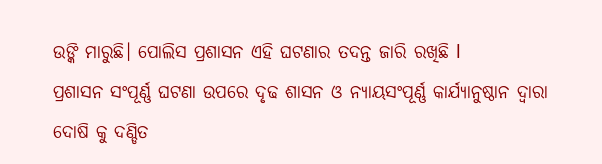ଉଙ୍କି ମାରୁଛି। ପୋଲିସ ପ୍ରଶାସନ ଏହି ଘଟଣାର ତଦନ୍ତ ଜାରି ରଖିଛି l
ପ୍ରଶାସନ ସଂପୂର୍ଣ୍ଣ ଘଟଣା ଉପରେ ଦୃଢ ଶାସନ ଓ ନ୍ୟାୟସଂପୂର୍ଣ୍ଣ କାର୍ଯ୍ୟାନୁଷ୍ଠାନ ଦ୍ଵାରା ଦୋଷି କୁ ଦଣ୍ଡିତ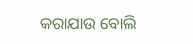କରାଯାଉ ବୋଲି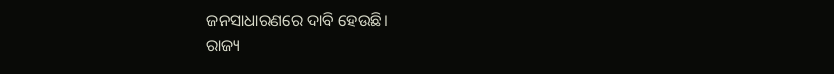ଜନସାଧାରଣରେ ଦାବି ହେଉଛି।
ରାଜ୍ୟ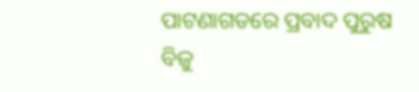ପାଟଣାଗଡରେ ପ୍ରବାଦ ପୁରୁଷ ବିଜୁ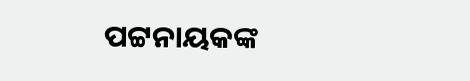ପଟ୍ଟନାୟକଙ୍କ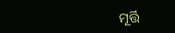ମୂର୍ତ୍ତି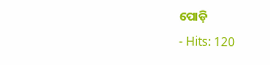ପୋଡ଼ି
- Hits: 120